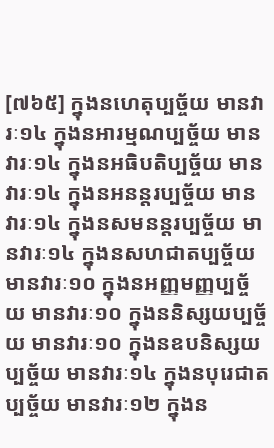[៧៦៥] ក្នុងនហេតុប្បច្ច័យ មានវារៈ១៤ ក្នុងនអារម្មណប្បច្ច័យ មានវារៈ១៤ ក្នុងនអធិបតិប្បច្ច័យ មានវារៈ១៤ ក្នុងនអនន្តរប្បច្ច័យ មានវារៈ១៤ ក្នុងនសមនន្តរប្បច្ច័យ មានវារៈ១៤ ក្នុងនសហជាតប្បច្ច័យ មានវារៈ១០ ក្នុងនអញ្ញមញ្ញប្បច្ច័យ មានវារៈ១០ ក្នុងននិស្សយប្បច្ច័យ មានវារៈ១០ ក្នុងនឧបនិស្សយប្បច្ច័យ មានវារៈ១៤ ក្នុងនបុរេជាតប្បច្ច័យ មានវារៈ១២ ក្នុងន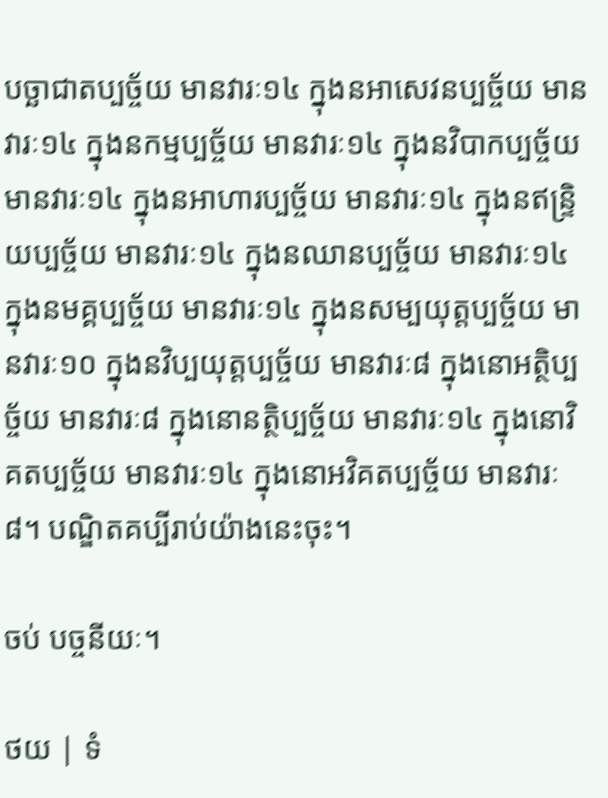បច្ឆាជាតប្បច្ច័យ មានវារៈ១៤ ក្នុងនអាសេវនប្បច្ច័យ មានវារៈ១៤ ក្នុងនកម្មប្បច្ច័យ មានវារៈ១៤ ក្នុងនវិបាកប្បច្ច័យ មានវារៈ១៤ ក្នុងនអាហារប្បច្ច័យ មានវារៈ១៤ ក្នុងនឥន្ទ្រិយប្បច្ច័យ មានវារៈ១៤ ក្នុងនឈានប្បច្ច័យ មានវារៈ១៤ ក្នុងនមគ្គប្បច្ច័យ មានវារៈ១៤ ក្នុងនសម្បយុត្តប្បច្ច័យ មានវារៈ១០ ក្នុងនវិប្បយុត្តប្បច្ច័យ មានវារៈ៨ ក្នុងនោអត្ថិប្បច្ច័យ មានវារៈ៨ ក្នុងនោនត្ថិប្បច្ច័យ មានវារៈ១៤ ក្នុងនោវិគតប្បច្ច័យ មានវារៈ១៤ ក្នុងនោអវិគតប្បច្ច័យ មានវារៈ៨។ បណ្ឌិតគប្បីរាប់យ៉ាងនេះចុះ។

ចប់ បច្ចនីយៈ។

ថយ | ទំ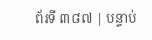ព័រទី ៣៨៧ | បន្ទាប់